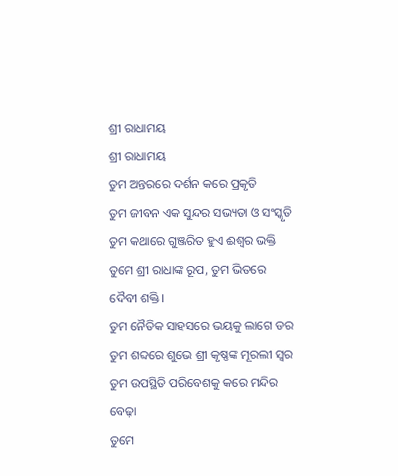ଶ୍ରୀ ରାଧାମୟ
ଶ୍ରୀ ରାଧାମୟ
ତୁମ ଅନ୍ତରରେ ଦର୍ଶନ କରେ ପ୍ରକୃତି
ତୁମ ଜୀବନ ଏକ ସୁନ୍ଦର ସଭ୍ୟତା ଓ ସଂସ୍କୃତି
ତୁମ କଥାରେ ଗୁଞ୍ଜରିତ ହୁଏ ଈଶ୍ୱର ଭକ୍ତି
ତୁମେ ଶ୍ରୀ ରାଧାଙ୍କ ରୂପ, ତୁମ ଭିତରେ ଦୈବୀ ଶକ୍ତି।
ତୁମ ନୈତିକ ସାହସରେ ଭୟକୁ ଲାଗେ ଡର
ତୁମ ଶବ୍ଦରେ ଶୁଭେ ଶ୍ରୀ କୃଷ୍ଣଙ୍କ ମୂରଲୀ ସ୍ୱର
ତୁମ ଉପସ୍ଥିତି ପରିବେଶକୁ କରେ ମନ୍ଦିର ବେଢ଼ା
ତୁମେ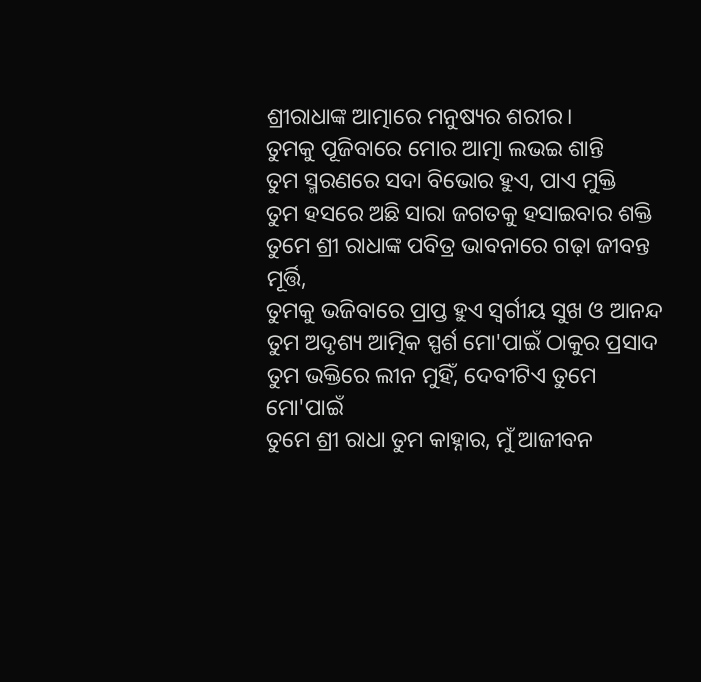ଶ୍ରୀରାଧାଙ୍କ ଆତ୍ମାରେ ମନୁଷ୍ୟର ଶରୀର।
ତୁମକୁ ପୂଜିବାରେ ମୋର ଆତ୍ମା ଲଭଇ ଶାନ୍ତି
ତୁମ ସ୍ମରଣରେ ସଦା ବିଭୋର ହୁଏ, ପାଏ ମୁକ୍ତି
ତୁମ ହସରେ ଅଛି ସାରା ଜଗତକୁ ହସାଇବାର ଶକ୍ତି
ତୁମେ ଶ୍ରୀ ରାଧାଙ୍କ ପବିତ୍ର ଭାବନାରେ ଗଢ଼ା ଜୀବନ୍ତ ମୂର୍ତ୍ତି,
ତୁମକୁ ଭଜିବାରେ ପ୍ରାପ୍ତ ହୁଏ ସ୍ୱର୍ଗୀୟ ସୁଖ ଓ ଆନନ୍ଦ
ତୁମ ଅଦୃଶ୍ୟ ଆତ୍ମିକ ସ୍ପର୍ଶ ମୋ'ପାଇଁ ଠାକୁର ପ୍ରସାଦ
ତୁମ ଭକ୍ତିରେ ଲୀନ ମୁହିଁ, ଦେବୀଟିଏ ତୁମେ ମୋ'ପାଇଁ
ତୁମେ ଶ୍ରୀ ରାଧା ତୁମ କାହ୍ନାର, ମୁଁ ଆଜୀବନ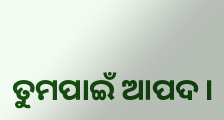ତୁମପାଇଁ ଆପଦ।